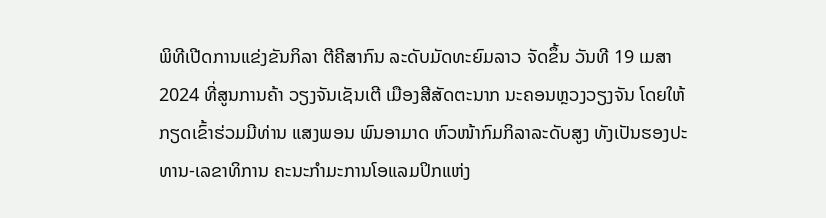ພິທີເປີດການແຂ່ງຂັນກິລາ ຕີຄີສາກົນ ລະດັບມັດທະຍົມລາວ ຈັດຂຶ້ນ ວັນທີ 19 ເມສາ 2024 ທີ່ສູນການຄ້າ ວຽງຈັນເຊັນເຕີ ເມືອງສີສັດຕະນາກ ນະຄອນຫຼວງວຽງຈັນ ໂດຍໃຫ້ກຽດເຂົ້າຮ່ວມມີທ່ານ ແສງພອນ ພົນອາມາດ ຫົວໜ້າກົມກິລາລະດັບສູງ ທັງເປັນຮອງປະທານ-ເລຂາທິການ ຄະນະກຳມະການໂອແລມປິກແຫ່ງ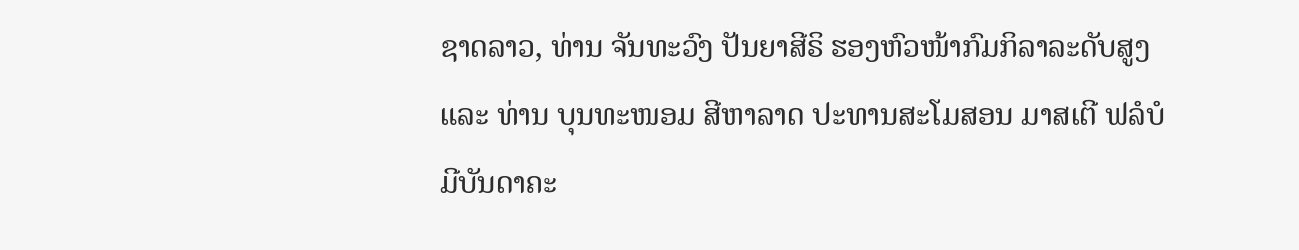ຊາດລາວ, ທ່ານ ຈັນທະວົງ ປັນຍາສີຣິ ຮອງຫົວໜ້າກົມກິລາລະດັບສູງ ແລະ ທ່ານ ບຸນທະໜອມ ສີຫາລາດ ປະທານສະໂມສອນ ມາສເຕີ ຟລໍບໍ ມີບັນດາຄະ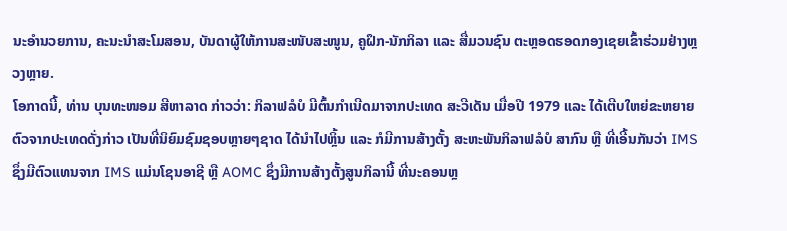ນະອຳນວຍການ, ຄະນະນຳສະໂມສອນ, ບັນດາຜູ້ໃຫ້ການສະໜັບສະໜູນ, ຄູຝຶກ-ນັກກິລາ ແລະ ສື່ມວນຊົນ ຕະຫຼອດຮອດກອງເຊຍເຂົ້າຮ່ວມຢ່າງຫຼວງຫຼາຍ.
ໂອກາດນີ້, ທ່ານ ບຸນທະໜອມ ສີຫາລາດ ກ່າວວ່າ: ກິລາຟລໍບໍ ມີຕົ້ນກຳເນີດມາຈາກປະເທດ ສະວີເດັນ ເມື່ອປີ 1979 ແລະ ໄດ້ເຕີບໃຫຍ່ຂະຫຍາຍຕົວຈາກປະເທດດັ່ງກ່າວ ເປັນທີ່ນິຍົມຊົມຊອບຫຼາຍໆຊາດ ໄດ້ນຳໄປຫຼິ້ນ ແລະ ກໍມີການສ້າງຕັ້ງ ສະຫະພັນກິລາຟລໍບໍ ສາກົນ ຫຼື ທີ່ເອີ້ນກັນວ່າ IMS ຊຶ່ງມີຕົວແທນຈາກ IMS ແມ່ນໂຊນອາຊີ ຫຼື AOMC ຊຶ່ງມີການສ້າງຕັ້ງສູນກິລານີ້ ທີ່ນະຄອນຫຼ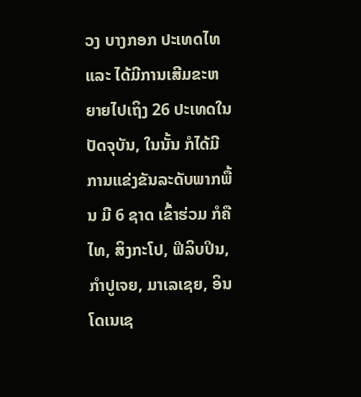ວງ ບາງກອກ ປະເທດໄທ ແລະ ໄດ້ມີການເສີມຂະຫຍາຍໄປເຖິງ 26 ປະເທດໃນປັດຈຸບັນ, ໃນນັ້ນ ກໍໄດ້ມີການແຂ່ງຂັນລະດັບພາກພື້ນ ມີ 6 ຊາດ ເຂົ້າຮ່ວມ ກໍຄື ໄທ, ສິງກະໂປ, ຟິລິບປິນ, ກຳປູເຈຍ, ມາເລເຊຍ, ອິນໂດເນເຊ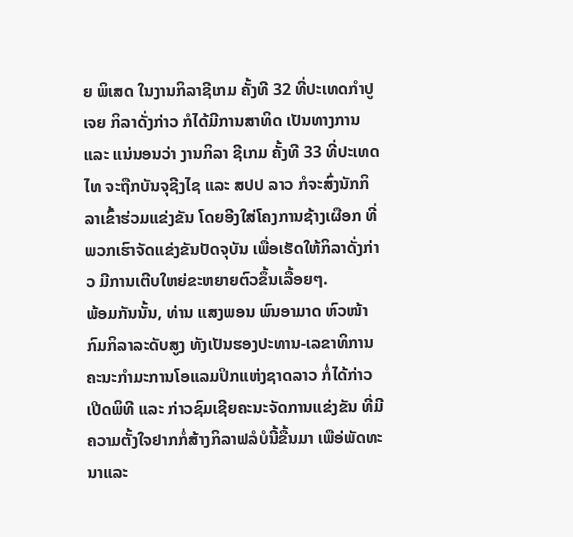ຍ ພິເສດ ໃນງານກິລາຊີເກມ ຄັ້ງທີ 32 ທີ່ປະເທດກຳປູເຈຍ ກິລາດັ່ງກ່າວ ກໍໄດ້ມີການສາທິດ ເປັນທາງການ ແລະ ແນ່ນອນວ່າ ງານກິລາ ຊີເກມ ຄັ້ງທີ 33 ທີ່ປະເທດໄທ ຈະຖືກບັນຈຸຊີງໄຊ ແລະ ສປປ ລາວ ກໍຈະສົ່ງນັກກິລາເຂົ້າຮ່ວມແຂ່ງຂັນ ໂດຍອີງໃສ່ໂຄງການຊ້າງເຜືອກ ທີ່ພວກເຮົາຈັດແຂ່ງຂັນປັດຈຸບັນ ເພື່ອເຮັດໃຫ້ກິລາດັ່ງກ່າວ ມີການເຕີບໃຫຍ່ຂະຫຍາຍຕົວຂຶ້ນເລື້ອຍໆ.
ພ້ອມກັນນັ້ນ, ທ່ານ ແສງພອນ ພົນອາມາດ ຫົວໜ້າກົມກິລາລະດັບສູງ ທັງເປັນຮອງປະທານ-ເລຂາທິການ ຄະນະກຳມະການໂອແລມປິກແຫ່ງຊາດລາວ ກໍ່ໄດ້ກ່າວເປີດພິທີ ແລະ ກ່າວຊົມເຊີຍຄະນະຈັດການແຂ່ງຂັນ ທີ່ມີຄວາມຕັ້ງໃຈຢາກກໍ່ສ້າງກິລາຟລໍບໍນີ້ຂື້ນມາ ເພືອ່ພັດທະນາແລະ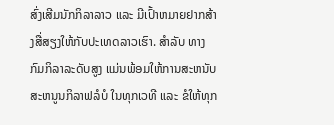ສົ່ງເສີມນັກກິລາລາວ ແລະ ມີເປົ້າຫມາຍຢາກສ້າງສື່ສຽງໃຫ້ກັບປະເທດລາວເຮົາ. ສຳລັບ ທາງກົມກິລາລະດັບສູງ ແມ່ນພ້ອມໃຫ້ການສະຫນັບສະຫນູນກິລາຟລໍບໍ ໃນທຸກເວທີ ແລະ ຂໍໃຫ້ທຸກ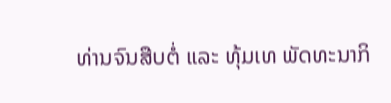ທ່ານຈົນສືບຕໍ່ ແລະ ທຸ້ມເທ ພັດທະນາກິ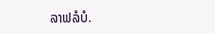ລາຟລໍບໍ.